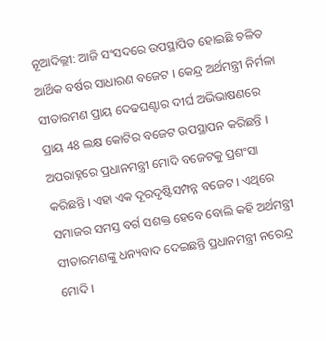ନୂଆଦିଲ୍ଲୀ: ଆଜି ସଂସଦରେ ଉପସ୍ଥାପିତ ହୋଇଛି ଚଳିତ ଆର୍ଥିକ ବର୍ଷର ସାଧାରଣ ବଜେଟ । କେନ୍ଦ୍ର ଅର୍ଥମନ୍ତ୍ରୀ ନିର୍ମଳା ସୀତାରମଣ ପ୍ରାୟ ଦେଢଘଣ୍ଟାର ଦୀର୍ଘ ଅଭିଭାଷଣରେ ପ୍ରାୟ 48 ଲକ୍ଷ କୋଟିର ବଜେଟ ଉପସ୍ଥାପନ କରିଛନ୍ତି । ଅପରାହ୍ନରେ ପ୍ରଧାନମନ୍ତ୍ରୀ ମୋଦି ବଜେଟକୁ ପ୍ରଶଂସା କରିଛନ୍ତି । ଏହା ଏକ ଦୂରଦୃଷ୍ଟିସମ୍ପନ୍ନ ବଜେଟ । ଏଥିରେ ସମାଜର ସମସ୍ତ ବର୍ଗ ସଶକ୍ତ ହେବେ ବୋଲି କହି ଅର୍ଥମନ୍ତ୍ରୀ ସୀତାରମଣଙ୍କୁ ଧନ୍ୟବାଦ ଦେଇଛନ୍ତି ପ୍ରଧାନମନ୍ତ୍ରୀ ନରେନ୍ଦ୍ର ମୋଦି ।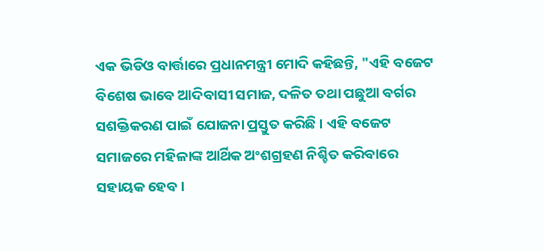ଏକ ଭିଡିଓ ବାର୍ତ୍ତାରେ ପ୍ରଧାନମନ୍ତ୍ରୀ ମୋଦି କହିଛନ୍ତି, "ଏହି ବଜେଟ ବିଶେଷ ଭାବେ ଆଦିବାସୀ ସମାଜ, ଦଳିତ ତଥା ପଛୁଆ ବର୍ଗର ସଶକ୍ତିକରଣ ପାଇଁ ଯୋଜନା ପ୍ରସ୍ତୁତ କରିଛି । ଏହି ବଜେଟ ସମାଜରେ ମହିଳାଙ୍କ ଆର୍ଥିକ ଅଂଶଗ୍ରହଣ ନିଶ୍ଚିତ କରିବାରେ ସହାୟକ ହେବ ।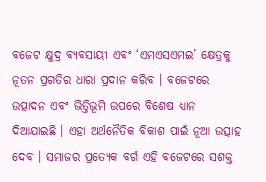ବଜେଟ କ୍ଷୁଦ୍ର ବ୍ୟବସାୟୀ ଏବଂ ‘ଏମଏସଏମଇ’ କ୍ଷେତ୍ରକୁ ନୂତନ ପ୍ରଗତିର ଧାରା ପ୍ରଦାନ କରିବ । ବଜେଟରେ ଉତ୍ପାଦନ ଏବଂ ଭିତ୍ତିଭୂମି ଉପରେ ବିଶେଷ ଧ୍ୟାନ ଦିଆଯାଇଛି । ଏହା ଅର୍ଥନୈତିକ ବିକାଶ ପାଇଁ ନୂଆ ଉତ୍ସାହ ଦେବ । ସମାଜର ପ୍ରତ୍ୟେକ ବର୍ଗ ଏହି ବଜେଟରେ ସଶକ୍ତ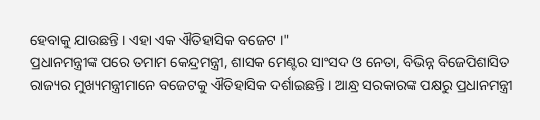ହେବାକୁ ଯାଉଛନ୍ତି । ଏହା ଏକ ଐତିହାସିକ ବଜେଟ ।"
ପ୍ରଧାନମନ୍ତ୍ରୀଙ୍କ ପରେ ତମାମ କେନ୍ଦ୍ରମନ୍ତ୍ରୀ, ଶାସକ ମେଣ୍ଟର ସାଂସଦ ଓ ନେତା, ବିଭିନ୍ନ ବିଜେପିଶାସିତ ରାଜ୍ୟର ମୁଖ୍ୟମନ୍ତ୍ରୀମାନେ ବଜେଟକୁ ଐତିହାସିକ ଦର୍ଶାଇଛନ୍ତି । ଆନ୍ଧ୍ର ସରକାରଙ୍କ ପକ୍ଷରୁ ପ୍ରଧାନମନ୍ତ୍ରୀ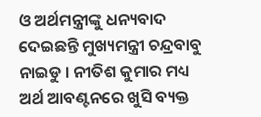ଓ ଅର୍ଥମନ୍ତ୍ରୀଙ୍କୁ ଧନ୍ୟବାଦ ଦେଇଛନ୍ତି ମୁଖ୍ୟମନ୍ତ୍ରୀ ଚନ୍ଦ୍ରବାବୁ ନାଇଡୁ । ନୀତିଶ କୁମାର ମଧ୍ୟ ଅର୍ଥ ଆବଣ୍ଟନରେ ଖୁସି ବ୍ୟକ୍ତ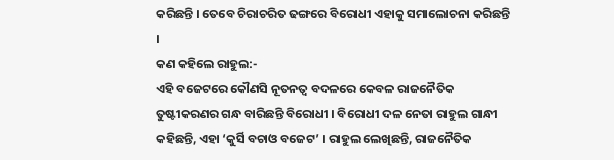କରିଛନ୍ତି । ତେବେ ଚିରାଚରିତ ଢଙ୍ଗରେ ବିରୋଧୀ ଏହାକୁ ସମାଲୋଚନା କରିଛନ୍ତି ।
କଣ କହିଲେ ରାହୁଲ:-
ଏହି ବଜେଟରେ କୌଣସି ନୂତନତ୍ବ ବଦଳରେ କେବଳ ରାଜନୈତିକ ତୁଷ୍ଟୀକରଣର ଗନ୍ଧ ବାରିଛନ୍ତି ବିରୋଧୀ । ବିରୋଧୀ ଦଳ ନେତା ରାହୁଲ ଗାନ୍ଧୀ କହିଛନ୍ତି, ଏହା ‘କୁର୍ସି ବଚାଓ ବଜେଟ’ । ରାହୁଲ ଲେଖିଛନ୍ତି, ରାଜନୈତିକ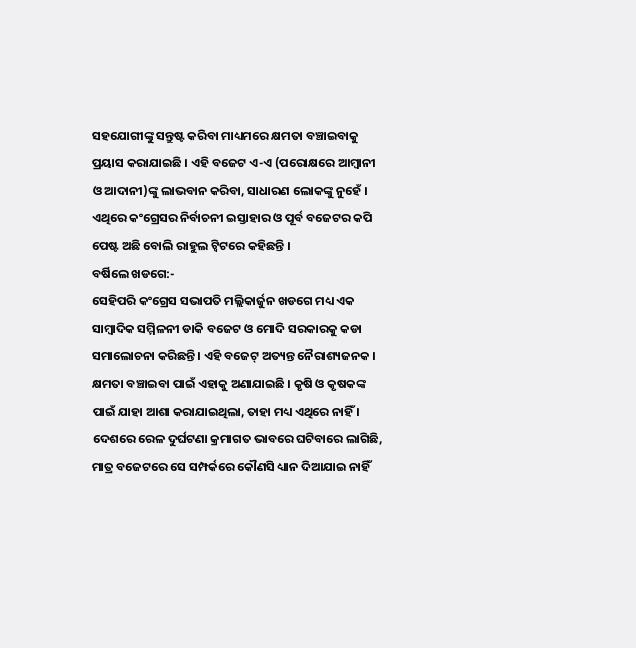ସହଯୋଗୀଙ୍କୁ ସନ୍ତୁଷ୍ଟ କରିବା ମାଧ୍ୟମରେ କ୍ଷମତା ବଞ୍ଚାଇବାକୁ ପ୍ରୟାସ କରାଯାଇଛି । ଏହି ବଜେଟ ଏ-ଏ (ପରୋକ୍ଷରେ ଆମ୍ବାନୀ ଓ ଆଦାନୀ)ଙ୍କୁ ଲାଭବାନ କରିବା, ସାଧାରଣ ଲୋକଙ୍କୁ ନୁହେଁ । ଏଥିରେ କଂଗ୍ରେସର ନିର୍ବାଚନୀ ଇସ୍ତାହାର ଓ ପୂର୍ବ ବଜେଟର କପି ପେଷ୍ଟ ଅଛି ବୋଲି ରାହୁଲ ଟ୍ବିଟରେ କହିଛନ୍ତି ।
ବର୍ଷିଲେ ଖଡଗେ:-
ସେହିପରି କଂଗ୍ରେସ ସଭାପତି ମଲ୍ଲିକାର୍ଜୁନ ଖଡଗେ ମଧ୍ୟ ଏକ ସାମ୍ବାଦିକ ସମ୍ମିଳନୀ ଡାକି ବଜେଟ ଓ ମୋଦି ସରକାରକୁ କଡା ସମାଲୋଚନା କରିଛନ୍ତି । ଏହି ବଜେଟ୍ ଅତ୍ୟନ୍ତ ନୈରାଶ୍ୟଜନକ । କ୍ଷମତା ବଞ୍ଚାଇବା ପାଇଁ ଏହାକୁ ଅଣାଯାଇଛି । କୃଷି ଓ କୃଷକଙ୍କ ପାଇଁ ଯାହା ଆଶା କରାଯାଇଥିଲା, ତାହା ମଧ୍ୟ ଏଥିରେ ନାହିଁ । ଦେଶରେ ରେଳ ଦୁର୍ଘଟଣା କ୍ରମାଗତ ଭାବରେ ଘଟିବାରେ ଲାଗିଛି, ମାତ୍ର ବଜେଟରେ ସେ ସମ୍ପର୍କରେ କୌଣସି ଧ୍ୟାନ ଦିଆଯାଇ ନାହିଁ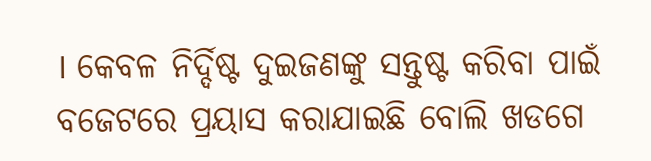। କେବଳ ନିର୍ଦ୍ଦିଷ୍ଟ ଦୁଇଜଣଙ୍କୁ ସନ୍ତୁଷ୍ଟ କରିବା ପାଇଁ ବଜେଟରେ ପ୍ରୟାସ କରାଯାଇଛି ବୋଲି ଖଡଗେ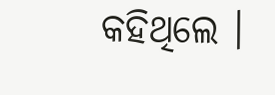କହିଥିଲେ ।